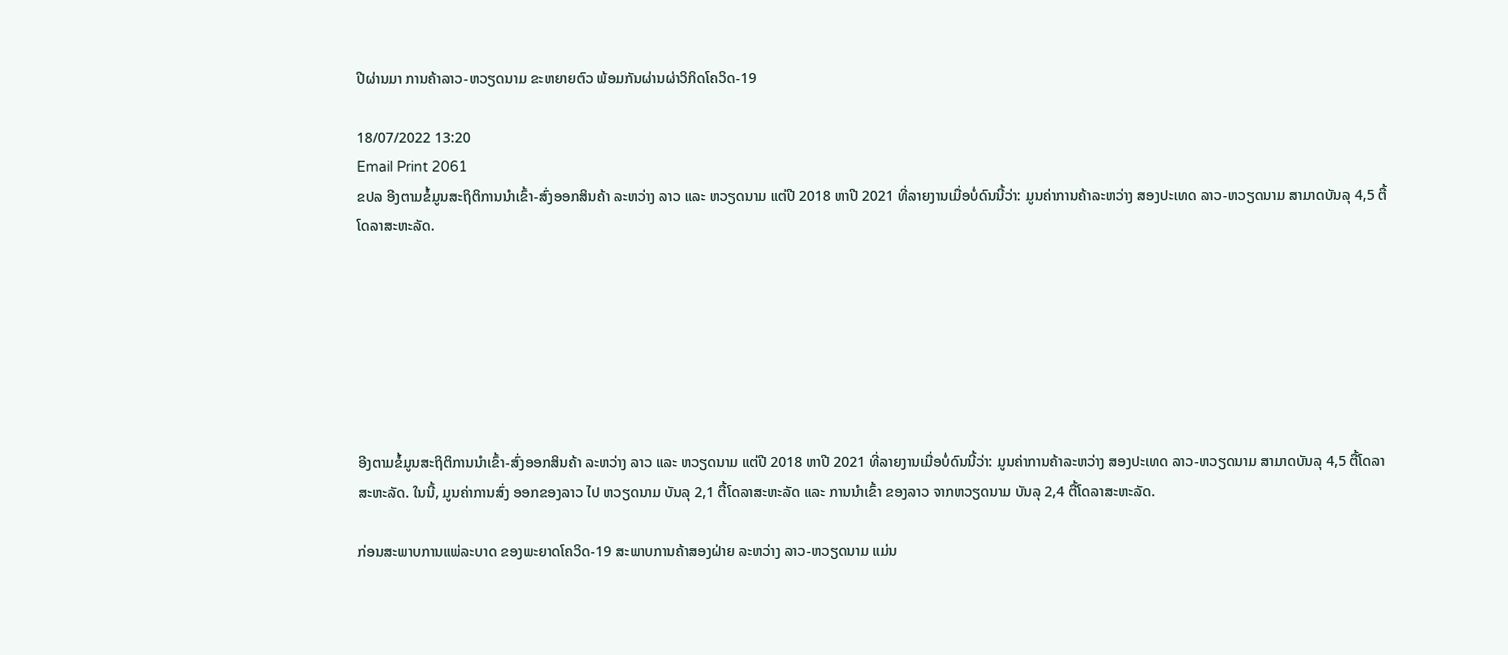ປີຜ່ານມາ ການຄ້າລາວ-ຫວຽດນາມ ຂະຫຍາຍຕົວ ພ້ອມກັນຜ່ານຜ່າວິກິດໂຄວິດ-19

18/07/2022 13:20
Email Print 2061
ຂປລ ອີງຕາມຂໍ້ມູນສະຖິຕິການນໍາເຂົ້າ-ສົ່ງອອກສິນຄ້າ ລະຫວ່າງ ລາວ ແລະ ຫວຽດນາມ ແຕ່ປີ 2018 ຫາປີ 2021 ທີ່ລາຍງານເມື່ອບໍ່ດົນນີ້ວ່າ: ມູນຄ່າການຄ້າລະຫວ່າງ ສອງປະເທດ ລາວ-ຫວຽດນາມ ສາມາດບັນລຸ 4,5 ຕື້ໂດລາສະຫະລັດ.







ອີງຕາມຂໍ້ມູນສະຖິຕິການນໍາເຂົ້າ-ສົ່ງອອກສິນຄ້າ ລະຫວ່າງ ລາວ ແລະ ຫວຽດນາມ ແຕ່ປີ 2018 ຫາປີ 2021 ທີ່ລາຍງານເມື່ອບໍ່ດົນນີ້ວ່າ: ມູນຄ່າການຄ້າລະຫວ່າງ ສອງປະເທດ ລາວ-ຫວຽດນາມ ສາມາດບັນລຸ 4,5 ຕື້ໂດລາສະຫະລັດ. ໃນນີ້, ມູນຄ່າການສົ່ງ ອອກຂອງລາວ ໄປ ຫວຽດນາມ ບັນລຸ 2,1 ຕື້ໂດລາສະຫະລັດ ແລະ ການນໍາເຂົ້າ ຂອງລາວ ຈາກຫວຽດນາມ ບັນລຸ 2,4 ຕື້ໂດລາສະຫະລັດ.

ກ່ອນສະພາບການແພ່ລະບາດ ຂອງພະຍາດໂຄວິດ-19 ສະພາບການຄ້າສອງຝ່າຍ ລະຫວ່າງ ລາວ-ຫວຽດນາມ ແມ່ນ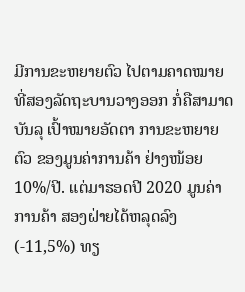ມີການຂະຫຍາຍຕົວ ໄປຕາມຄາດໝາຍ ທີ່ສອງລັດຖະບານວາງອອກ ກໍ່ຄືສາມາດບັນລຸ ເປົ້າໝາຍອັດຕາ ການຂະຫຍາຍຕົວ ຂອງມູນຄ່າການຄ້າ ຢ່າງໜ້ອຍ 10%/ປີ. ແຕ່ມາຮອດປີ 2020 ມູນຄ່າການຄ້າ ສອງຝ່າຍໄດ້ຫລຸດລົງ (-11,5%) ທຽ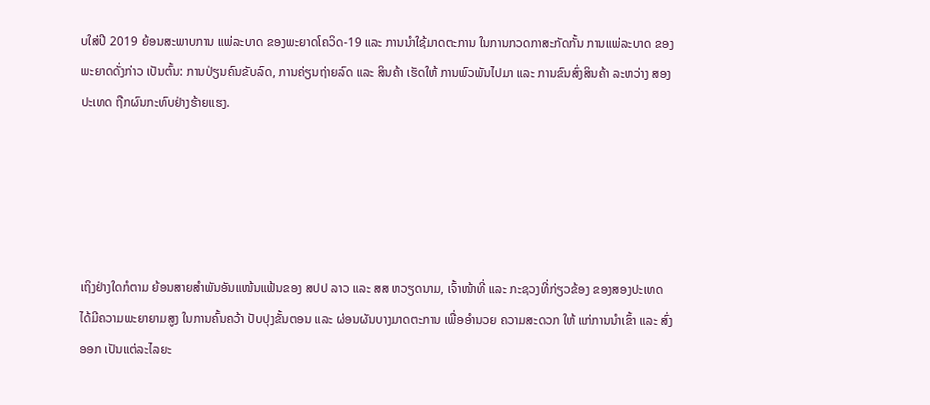ບໃສ່ປີ 2019 ຍ້ອນສະພາບການ ແພ່ລະບາດ ຂອງພະຍາດໂຄວິດ-19 ແລະ ການນໍາໃຊ້ມາດຕະການ ໃນການກວດກາສະກັດກັ້ນ ການແພ່ລະບາດ ຂອງພະຍາດດັ່ງກ່າວ ເປັນຕົ້ນ: ການປ່ຽນຄົນຂັບລົດ, ການຄ່ຽນຖ່າຍລົດ ແລະ ສິນຄ້າ ເຮັດໃຫ້ ການພົວພັນໄປມາ ແລະ ການຂົນສົ່ງສິນຄ້າ ລະຫວ່າງ ສອງປະເທດ ຖືກຜົນກະທົບຢ່າງຮ້າຍແຮງ.





ເຖິງຢ່າງໃດກໍຕາມ ຍ້ອນສາຍສໍາພັນອັນແໜ້ນແຟ້ນຂອງ ສປປ ລາວ ແລະ ສສ ຫວຽດນາມ, ເຈົ້າໜ້າທີ່ ແລະ ກະຊວງທີ່ກ່ຽວຂ້ອງ ຂອງສອງປະເທດ ໄດ້ມີຄວາມພະຍາຍາມສູງ ໃນການຄົ້ນຄວ້າ ປັບປຸງຂັ້ນຕອນ ແລະ ຜ່ອນຜັນບາງມາດຕະການ ເພື່ອອໍານວຍ ຄວາມສະດວກ ໃຫ້ ແກ່ການນໍາເຂົ້າ ແລະ ສົ່ງອອກ ເປັນແຕ່ລະໄລຍະ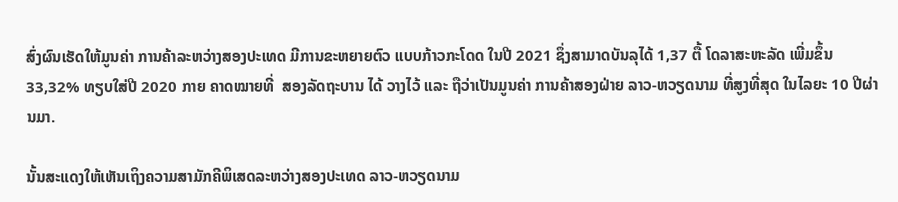ສົ່ງຜົນເຮັດໃຫ້ມູນຄ່າ ການຄ້າລະຫວ່າງສອງປະເທດ ມີການຂະຫຍາຍຕົວ ແບບກ້າວກະໂດດ ໃນປີ 2021 ຊຶ່ງສາມາດບັນລຸໄດ້ 1,37 ຕື້ ໂດລາສະຫະລັດ ເພີ່ມຂຶ້ນ 33,32% ທຽບໃສ່ປີ 2020 ກາຍ ຄາດໝາຍທີ່  ສອງລັດຖະບານ ໄດ້ ວາງໄວ້ ແລະ ຖືວ່າເປັນມູນຄ່າ ການຄ້າສອງຝ່າຍ ລາວ-ຫວຽດນາມ ທີ່ສູງທີ່ສຸດ ໃນໄລຍະ 10 ປີຜ່ານມາ.

ນັ້ນສະແດງໃຫ້ເຫັນເຖິງຄວາມສາມັກຄີພິເສດລະຫວ່າງສອງປະເທດ ລາວ-ຫວຽດນາມ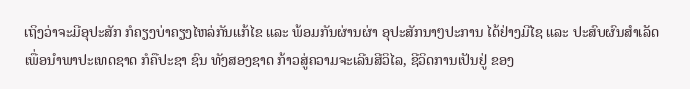ເຖິງວ່າຈະມີອຸປະສັກ ກໍຄຽງບ່າຄຽງໄຫລ່ກັນແກ້ໄຂ ແລະ ພ້ອມກັນຜ່ານຜ່າ ອຸປະສັກນາໆປະການ ໄດ້ຢ່າງມີໄຊ ແລະ ປະສົບຜົນສຳເລັດ ເພື່ອນຳພາປະເທດຊາດ ກໍຄືປະຊາ ຊົນ ທັງສອງຊາດ ກ້າວສູ່ຄວາມຈະເລີນສີວິໄລ, ຊີວິດການເປັນຢູ່ ຂອງ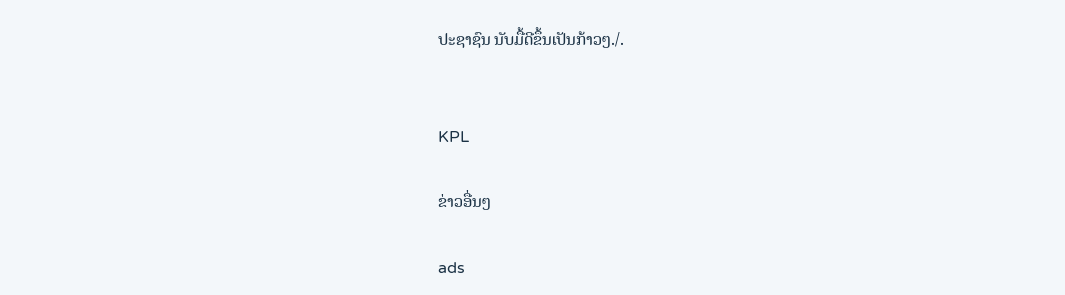ປະຊາຊົນ ນັບມື້ດີຂຶ້ນເປັນກ້າວໆ./.


KPL

ຂ່າວອື່ນໆ

ads